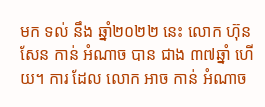មក ទល់ នឹង ឆ្នាំ២០២២ នេះ លោក ហ៊ុន សែន កាន់ អំណាច បាន ជាង ៣៧ឆ្នាំ ហើយ។ ការ ដែល លោក អាច កាន់ អំណាច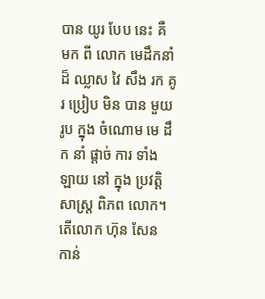បាន យូរ បែប នេះ គឺ មក ពី លោក មេដឹកនាំ ដ៏ ឈ្លាស វៃ សឹង រក គូរ ប្រៀប មិន បាន មួយ រូប ក្នុង ចំណោម មេ ដឹក នាំ ផ្ដាច់ ការ ទាំង ឡាយ នៅ ក្នុង ប្រវត្តិសាស្ត្រ ពិភព លោក។ តើលោក ហ៊ុន សែន កាន់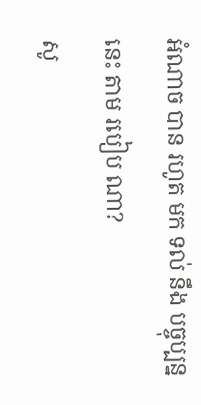អំណាច បាន រហូត មក ទល់ នឹង បច្ចុប្បន្ន នេះ តាម របៀប ណា?
សូ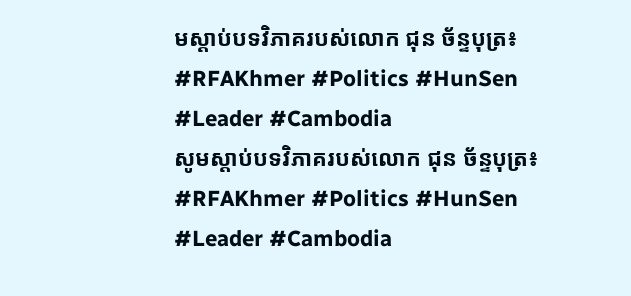មស្តាប់បទវិភាគរបស់លោក ជុន ច័ន្ទបុត្រ៖
#RFAKhmer #Politics #HunSen #Leader #Cambodia
សូមស្តាប់បទវិភាគរបស់លោក ជុន ច័ន្ទបុត្រ៖
#RFAKhmer #Politics #HunSen #Leader #Cambodia